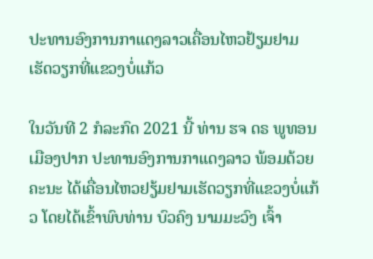ປະທານອົງການກາແດງລາວເຄື່ອນໄຫວຢ້ຽມຢາມ ເຮັດວຽກທີ່ແຂວງບໍ່ແກ້ວ

ໃນວັນທີ 2 ກໍລະກົດ 2021 ນີ້ ທ່ານ ຮຈ ດຣ ພູທອນ ເມືອງປາກ ປະທານອົງການກາແດງລາວ ພ້ອມດ້ວຍຄະນະ ໄດ້ເຄື່ອນໄຫວຢຽ້ມຢາມເຮັດວຽກທີ່ແຂວງບໍ່ແກ້ວ ໂດຍໄດ້ເຂົ້າພົບທ່ານ ບົວຄົງ ນາມມະວົງ ເຈົ້າ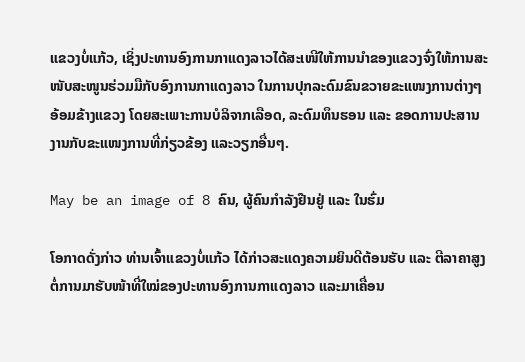ແຂວງບໍ່ແກ້ວ, ເຊິ່ງປະທານອົງການກາແດງລາວໄດ້ສະເໜີໃຫ້ການນຳຂອງແຂວງຈົ່ງໃຫ້ການສະໜັບສະໜູນຮ່ວມມືກັບອົງການກາແດງລາວ ໃນການປຸກລະດົມຂົນຂວາຍຂະແໜງການຕ່າງໆອ້ອມຂ້າງແຂວງ ໂດຍສະເພາະການບໍລິຈາກເລືອດ, ລະດົມທຶນຮອນ ແລະ ຂອດການປະສານງານກັບຂະແໜງການທີ່ກ່ຽວຂ້ອງ ແລະວຽກອື່ນໆ.

May be an image of 8 ຄົນ, ຜູ້ຄົນກຳລັງຢືນຢູ່ ແລະ ໃນຮົ່ມ

ໂອກາດດັ່ງກ່າວ ທ່ານເຈົ້າແຂວງບໍ່ແກ້ວ ໄດ້ກ່າວສະແດງຄວາມຍິນດີຕ້ອນຮັບ ແລະ ຕີລາຄາສູງຕໍ່ການມາຮັບໜ້າທີ່ໃໝ່ຂອງປະທານອົງການກາແດງລາວ ແລະມາເຄື່ອນ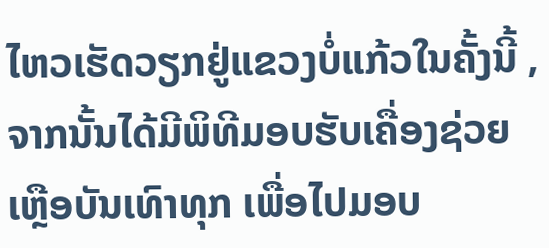ໄຫວເຮັດວຽກຢູ່ແຂວງບໍ່ແກ້ວໃນຄັ້ງນີ້ , ຈາກນັ້ນໄດ້ມີພິທີມອບຮັບເຄື່ອງຊ່ວຍເຫຼືອບັນເທົາທຸກ ເພື່ອໄປມອບ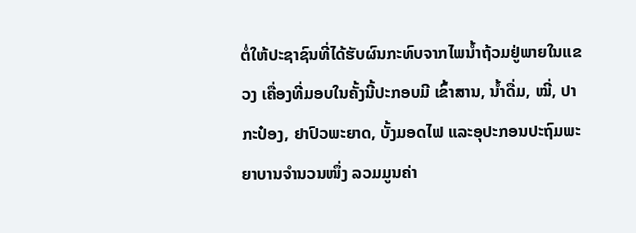ຕໍ່ໃຫ້ປະຊາຊົນທີ່ໄດ້ຮັບຜົນກະທົບຈາກໄພນ້ຳຖ້ວມຢູ່ພາຍໃນແຂວງ ເຄື່ອງທີ່ມອບໃນຄັ້ງນີ້ປະກອບມີ ເຂົ້າສານ, ນ້ຳດື່ມ, ໝີ່, ປາກະປ໋ອງ, ຢາປົວພະຍາດ, ບັ້ງມອດໄຟ ແລະອຸປະກອນປະຖົມພະຍາບານຈໍານວນໜຶ່ງ ລວມມູນຄ່າ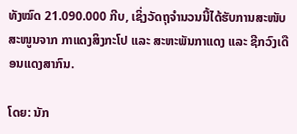ທັງໝົດ 21.090.000 ກີບ, ເຊິ່ງວັດຖຸຈໍານວນນີ້ໄດ້ຮັບການສະໜັບສະໜູນຈາກ ກາແດງສິງກະໂປ ແລະ ສະຫະພັນກາແດງ ແລະ ຊີກວົງເດືອນແດງສາກົນ.

ໂດຍ: ນັກ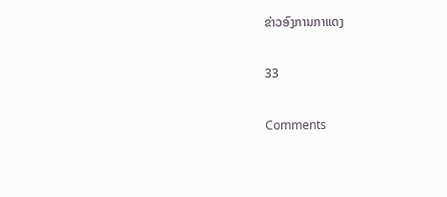ຂ່າວອົງການກາແດງ

33

Comments